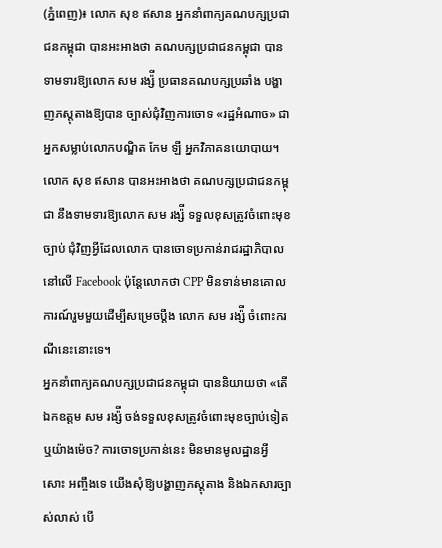(ភ្នំពេញ)៖ លោក សុខ ឥសាន អ្នកនាំពាក្យគណបក្សប្រជាជនកម្ពុជា បានអះអាងថា គណបក្សប្រជាជនកម្ពុជា បានទាមទារឱ្យលោក សម រង្ស៉ី ប្រធានគណបក្សប្រឆាំង បង្ហាញភស្តុតាងឱ្យបាន ច្បាស់ជុំវិញការចោទ «រដ្ឋអំណាច» ជាអ្នកសម្លាប់លោកបណ្ឌិត កែម ឡី អ្នកវិភាគនយោបាយ។
លោក សុខ ឥសាន បានអះអាងថា គណបក្សប្រជាជនកម្ពុជា នឹងទាមទារឱ្យលោក សម រង្ស៉ី ទទួលខុសត្រូវចំពោះមុខច្បាប់ ជុំវិញអ្វីដែលលោក បានចោទប្រកាន់រាជរដ្ឋាភិបាលនៅលើ Facebook ប៉ុន្តែលោកថា CPP មិនទាន់មានគោលការណ៍រួមមួយដើម្បីសម្រេចប្តឹង លោក សម រង្ស៉ី ចំពោះករណីនេះនោះទេ។
អ្នកនាំពាក្យគណបក្សប្រជាជនកម្ពុជា បាននិយាយថា «តើឯកឧត្តម សម រង្ស៉ី ចង់ទទួលខុសត្រូវចំពោះមុខច្បាប់ទៀត ឬយ៉ាងម៉េច? ការចោទប្រកាន់នេះ មិនមានមូលដ្ឋានអ្វីសោះ អញ្ចឹងទេ យើងសុំឱ្យបង្ហាញភស្តុតាង និងឯកសារច្បាស់លាស់ បើ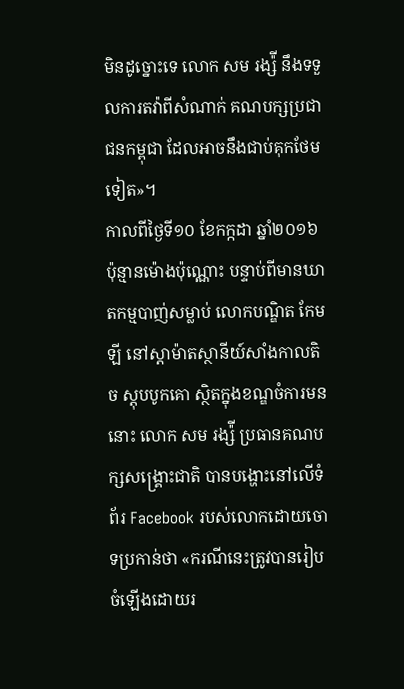មិនដូច្នោះទេ លោក សម រង្ស៉ី នឹងទទួលការតវ៉ាពីសំណាក់ គណបក្សប្រជាជនកម្ពុជា ដែលអាចនឹងជាប់គុកថែមទៀត»។
កាលពីថ្ងៃទី១០ ខែកក្កដា ឆ្នាំ២០១៦ ប៉ុន្មានម៉ោងប៉ុណ្ណោះ បន្ទាប់ពីមានឃាតកម្មបាញ់សម្លាប់ លោកបណ្ឌិត កែម ឡី នៅស្តាម៉ាតស្ថានីយ៍សាំងកាលតិច ស្តុបបូកគោ ស្ថិតក្នុងខណ្ឌចំការមននោះ លោក សម រង្ស៉ី ប្រធានគណបក្សសង្រ្គោះជាតិ បានបង្ហោះនៅលើទំព័រ Facebook របស់លោកដោយចោទប្រកាន់ថា «ករណីនេះត្រូវបានរៀបចំឡើងដោយរ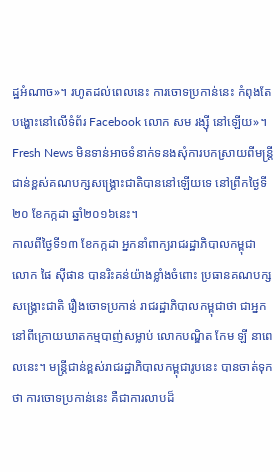ដ្ឋអំណាច»។ រហូតដល់ពេលនេះ ការចោទប្រកាន់នេះ កំពុងតែបង្ហោះនៅលើទំព័រ Facebook លោក សម រង្ស៊ី នៅឡើយ»។
Fresh News មិនទាន់អាចទំនាក់ទនងសុំការបកស្រាយពីមន្រ្តីជាន់ខ្ពស់គណបក្សសង្រ្គោះជាតិបាននៅឡើយទេ នៅព្រឹកថ្ងៃទី២០ ខែកក្កដា ឆ្នាំ២០១៦នេះ។
កាលពីថ្ងៃទី១៣ ខែកក្កដា អ្នកនាំពាក្យរាជរដ្ឋាភិបាលកម្ពុជា លោក ផៃ ស៊ីផាន បានរិះគន់យ៉ាងខ្លាំងចំពោះ ប្រធានគណបក្សសង្រ្គោះជាតិ រឿងចោទប្រកាន់ រាជរដ្ឋាភិបាលកម្ពុជាថា ជាអ្នកនៅពីក្រោយឃាតកម្មបាញ់សម្លាប់ លោកបណ្ឌិត កែម ឡី នាពេលនេះ។ មន្រ្តីជាន់ខ្ពស់រាជរដ្ឋាភិបាលកម្ពុជារូបនេះ បានចាត់ទុកថា ការចោទប្រកាន់នេះ គឺជាការលាបដ៏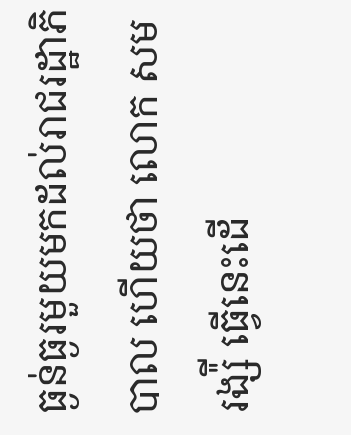ធ្ងន់ធ្ងរមួយមកដល់រាជរដ្ឋាភិបាល ហើយថា លោក សម រង្ស៉ី ធ្វើនេះដើ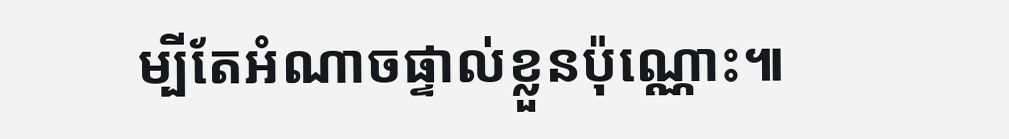ម្បីតែអំណាចផ្ទាល់ខ្លួនប៉ុណ្ណោះ៕